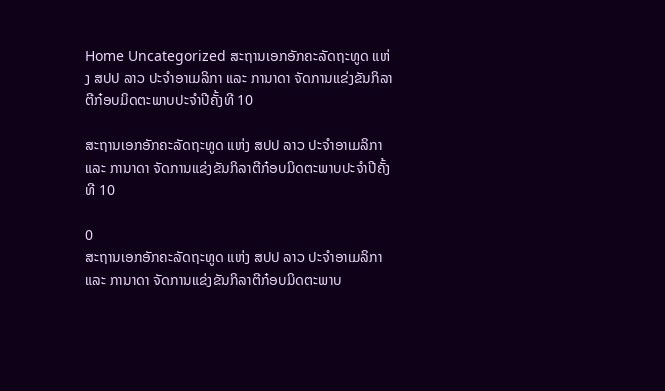Home Uncategorized ສະຖານເອກອັກຄະລັດຖະທູດ ແຫ່ງ ສປປ ລາວ ປະຈຳອາເມລິກາ ແລະ ການາດາ ຈັດການແຂ່ງຂັນກິລາຕີກ໋ອບມິດຕະພາບປະຈຳປີຄັ້ງທີ 10

ສະຖານເອກອັກຄະລັດຖະທູດ ແຫ່ງ ສປປ ລາວ ປະຈຳອາເມລິກາ ແລະ ການາດາ ຈັດການແຂ່ງຂັນກິລາຕີກ໋ອບມິດຕະພາບປະຈຳປີຄັ້ງທີ 10

0
ສະຖານເອກອັກຄະລັດຖະທູດ ແຫ່ງ ສປປ ລາວ ປະຈຳອາເມລິກາ ແລະ ການາດາ ຈັດການແຂ່ງຂັນກິລາຕີກ໋ອບມິດຕະພາບ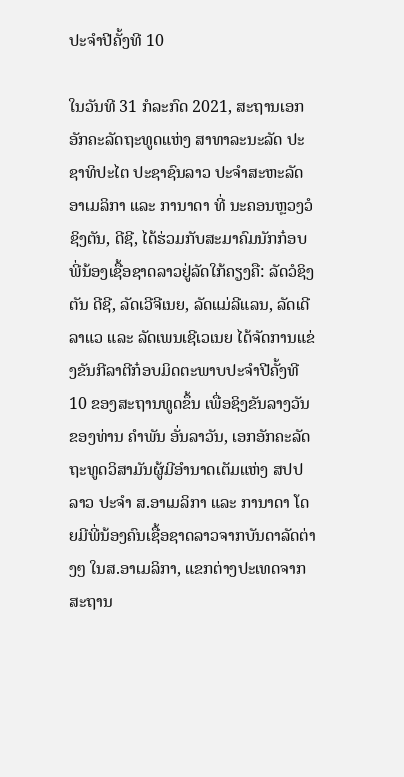ປະຈຳປີຄັ້ງທີ 10

ໃນວັນທີ 31 ກໍລະກົດ 2021, ສະຖານເອກອັກຄະລັດຖະທູດແຫ່ງ ສາທາລະນະລັດ ປະຊາທິປະໄຕ ປະຊາຊົນລາວ ປະຈຳສະຫະລັດອາເມລິກາ ແລະ ການາດາ ທີ່ ນະຄອນຫຼວງວໍຊິງຕັນ, ດີຊີ, ໄດ້ຮ່ວມກັບສະມາຄົມນັກກ໋ອບພີ່ນ້ອງເຊື້ອຊາດລາວຢູ່ລັດໃກ້ຄຽງຄື: ລັດວໍຊິງຕັນ ດີຊີ, ລັດເວີຈີເນຍ, ລັດແມ່ລີແລນ, ລັດເດີລາແວ ແລະ ລັດເພນເຊີເວເນຍ ໄດ້ຈັດການແຂ່ງຂັນກີລາຕີກ໋ອບມິດຕະພາບປະຈຳປີຄັ້ງທີ 10 ຂອງສະຖານທູດຂຶ້ນ ເພື່ອຊິງຂັນລາງວັນຂອງທ່ານ ຄຳພັນ ອັ່ນລາວັນ, ເອກອັກຄະລັດຖະທູດວິສາມັນຜູ້ມີອຳນາດເຕັມແຫ່ງ ສປປ ລາວ ປະຈຳ ສ.ອາເມລິກາ ແລະ ການາດາ ໂດຍມີພີ່ນ້ອງຄົນເຊື້ອຊາດລາວຈາກບັນດາລັດຕ່າງໆ ໃນສ.ອາເມລິກາ, ແຂກຕ່າງປະເທດຈາກສະຖານ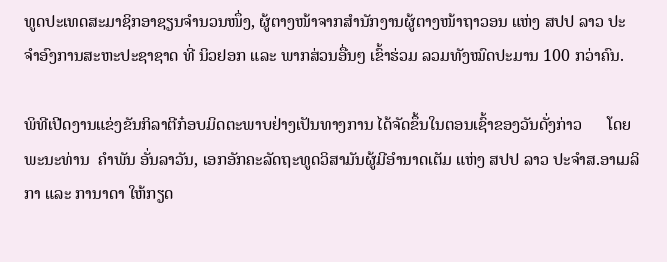ທູດປະເທດສະມາຊິກອາຊຽນຈໍານວນໜຶ່ງ, ຜູ້ຕາງໜ້າຈາກສຳນັກງານຜູ້ຕາງໜ້າຖາວອນ ແຫ່ງ ສປປ ລາວ ປະຈຳອົງການສະຫະປະຊາຊາດ ທີ່ ນິວຢອກ ແລະ ພາກສ່ວນອື່ນໆ ເຂົ້າຮ່ວມ ລວມທັງໝົດປະມານ 100 ກວ່າຄົນ.

ພິທີເປີດງານແຂ່ງຂັນກິລາຕີກ໋ອບມິດຕະພາບຢ່າງເປັນທາງການ ໄດ້ຈັດຂຶ້ນໃນຕອນເຊົ້າຂອງວັນດັ່ງກ່າວ      ໂດຍ ພະນະທ່ານ  ຄຳພັນ ອັ່ນລາວັນ, ເອກອັກຄະລັດຖະທູດວິສາມັນຜູ້ມີອຳນາດເຕັມ ແຫ່ງ ສປປ ລາວ ປະຈຳສ.ອາເມລິກາ ແລະ ການາດາ ໃຫ້ກຽດ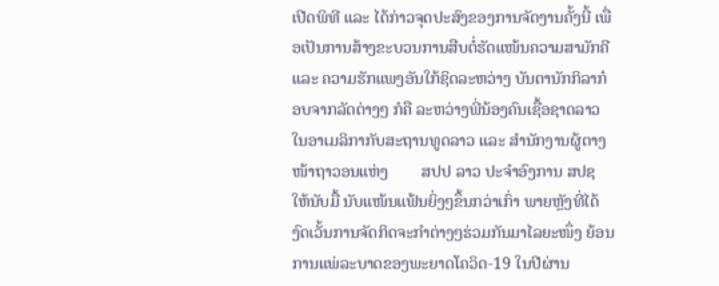ເປີດພິທີ ແລະ ໄດ້ກ່າວຈຸດປະສົງຂອງການຈັດງານຄັ້ງນີ້ ເພື່ອເປັນການສ້າງຂະບວນການສືບຕໍ່ຮັດແໜ້ນຄວາມສາມັກຄີ ແລະ ຄວາມຮັກແພງອັນໃກ້ຊິດລະຫວ່າງ ບັນດານັກກິລາກ໋ອບຈາກລັດຕ່າງໆ ກໍຄື ລະຫວ່າງພີ່ນ້ອງຄົນເຊື້ອຊາດລາວໃນອາເມລິກາກັບສະຖານທູດລາວ ແລະ ສຳນັກງານຜູ້ຕາງໜ້າຖາວອນແຫ່ງ        ສປປ ລາວ ປະຈຳອົງການ ສປຊ ໃຫ້ນັບມື້ ນັບແໜ້ນແຟ້ນຍິ່ງໆຂຶ້ນກວ່າເກົ່າ ພາຍຫຼັງທີ່ໄດ້ງົດເວັ້ນການຈັດກິດຈະກຳຕ່າງໆຮ່ວມກັນມາໄລຍະໜຶ່ງ ຍ້ອນການແພ່ລະບາດຂອງພະຍາດໂຄວິດ-19 ໃນປີຜ່ານ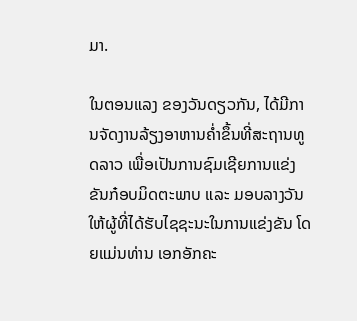ມາ.

ໃນຕອນແລງ ຂອງວັນດຽວກັນ, ໄດ້ມີການຈັດງານລ້ຽງອາຫານຄໍ່າຂຶ້ນທີ່ສະຖານທູດລາວ ເພື່ອເປັນການຊົມເຊີຍການແຂ່ງຂັນກ໋ອບມິດຕະພາບ ແລະ ມອບລາງວັນໃຫ້ຜູ້ທີ່ໄດ້ຮັບໄຊຊະນະໃນການແຂ່ງຂັນ ໂດຍແມ່ນທ່ານ ເອກອັກຄະ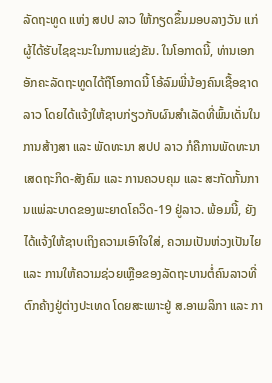ລັດຖະທູດ ແຫ່ງ ສປປ ລາວ ໃຫ້ກຽດຂຶ້ນມອບລາງວັນ ແກ່ຜູ້ໄດ້ຮັບໄຊຊະນະໃນການແຂ່ງຂັນ. ໃນໂອກາດນີ້, ທ່ານເອກອັກຄະລັດຖະທູດໄດ້ຖືໂອກາດນີ້ ໂອ້ລົມພີ່ນ້ອງຄົນເຊື້ອຊາດລາວ ໂດຍໄດ້ແຈ້ງໃຫ້ຊາບກ່ຽວກັບຜົນສຳເລັດທີ່ພົ້ນເດັ່ນໃນການສ້າງສາ ແລະ ພັດທະນາ ສປປ ລາວ ກໍຄືການພັດທະນາເສດຖະກິດ-ສັງຄົມ ແລະ ການຄວບຄຸມ ແລະ ສະກັດກັ້ນການແພ່ລະບາດຂອງພະຍາດໂຄວິດ-19 ຢູ່ລາວ. ພ້ອມນີ້, ຍັງໄດ້ແຈ້ງໃຫ້ຊາບເຖິງຄວາມເອົາໃຈໃສ່, ຄວາມເປັນຫ່ວງເປັນໄຍ ແລະ ການໃຫ້ຄວາມຊ່ວຍເຫຼືອຂອງລັດຖະບານຕໍ່ຄົນລາວທີ່ຕົກຄ້າງຢູ່ຕ່າງປະເທດ ໂດຍສະເພາະຢູ່ ສ.ອາເມລິກາ ແລະ ກາ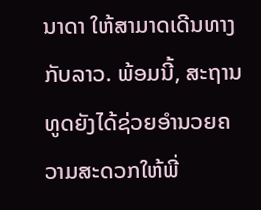ນາດາ ໃຫ້ສາມາດເດີນທາງກັບລາວ. ພ້ອມນີ້, ສະຖານທູດຍັງໄດ້ຊ່ວຍອຳນວຍຄວາມສະດວກໃຫ້ພີ່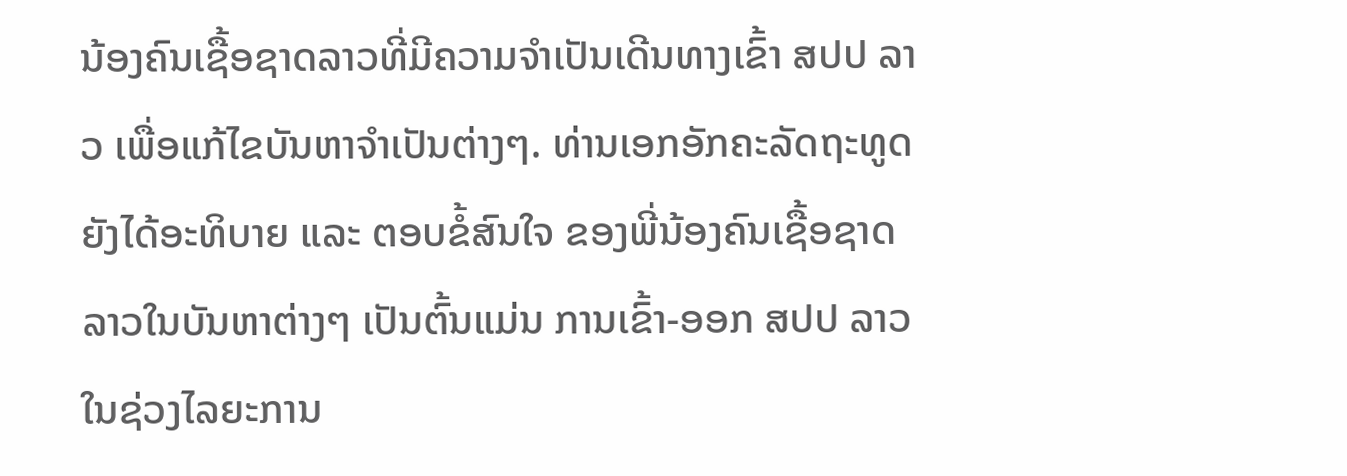ນ້ອງຄົນເຊື້ອຊາດລາວທີ່ມີຄວາມຈຳເປັນເດີນທາງເຂົ້າ ສປປ ລາວ ເພື່ອແກ້ໄຂບັນຫາຈຳເປັນຕ່າງໆ. ທ່ານເອກອັກຄະລັດຖະທູດ ຍັງໄດ້ອະທິບາຍ ແລະ ຕອບຂໍ້ສົນໃຈ ຂອງພີ່ນ້ອງຄົນເຊື້ອຊາດລາວໃນບັນຫາຕ່າງໆ ເປັນຕົ້ນແມ່ນ ການເຂົ້າ-ອອກ ສປປ ລາວ ໃນຊ່ວງໄລຍະການ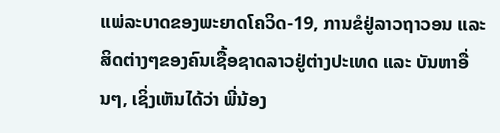ແພ່ລະບາດຂອງພະຍາດໂຄວິດ-19, ການຂໍຢູ່ລາວຖາວອນ ແລະ ສິດຕ່າງໆຂອງຄົນເຊື້ອຊາດລາວຢູ່ຕ່າງປະເທດ ແລະ ບັນຫາອື່ນໆ, ເຊິ່ງເຫັນໄດ້ວ່າ ພີ່ນ້ອງ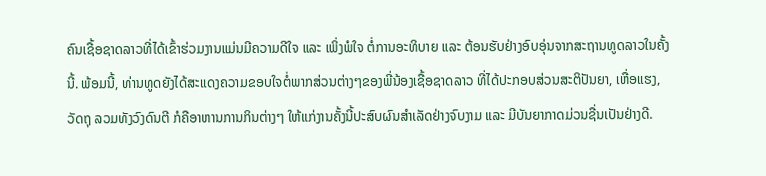ຄົນເຊື້ອຊາດລາວທີ່ໄດ້ເຂົ້າຮ່ວມງານແມ່ນມີຄວາມດີໃຈ ແລະ ເພິ່ງພໍໃຈ ຕໍ່ການອະທິບາຍ ແລະ ຕ້ອນຮັບຢ່າງອົບອຸ່ນຈາກສະຖານທູດລາວໃນຄັ້ງນີ້. ພ້ອມນີ້, ທ່ານທູດຍັງໄດ້ສະແດງຄວາມຂອບໃຈຕໍ່ພາກສ່ວນຕ່າງໆຂອງພີ່ນ້ອງເຊື້ອຊາດລາວ ທີ່ໄດ້ປະກອບສ່ວນສະຕິປັນຍາ, ເຫື່ອແຮງ, ວັດຖຸ ລວມທັງວົງດົນຕີ ກໍຄືອາຫານການກິນຕ່າງໆ ໃຫ້ແກ່ງານຄັ້ງນີ້ປະສົບຜົນສໍາເລັດຢ່າງຈົບງາມ ແລະ ມີບັນຍາກາດມ່ວນຊື່ນເປັນຢ່າງດີ.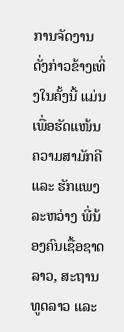ການຈັດງານດັ່ງກ່າວຂ້າງເທິ່ງໃນຄັ້ງນີ້ ແມ່ນເພື່ອຮັດແໜ້ນຄວາມສາມັກຄີ ແລະ ຮັກແພງ ລະຫວ່າງ ພີ່ນ້ອງຄົນເຊື້ອຊາດລາວ, ສະຖານທູດລາວ ແລະ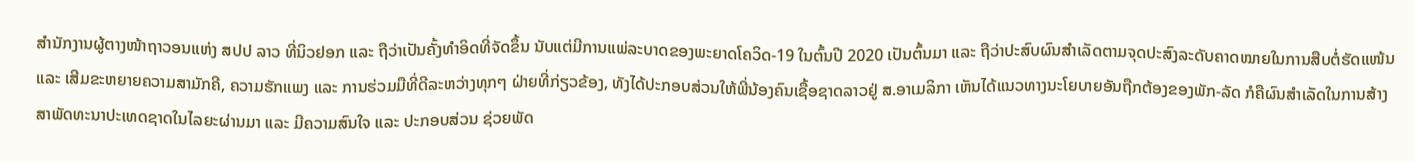ສຳນັກງານຜູ້ຕາງໜ້າຖາວອນແຫ່ງ ສປປ ລາວ ທີ່ນິວຢອກ ແລະ ຖືວ່າເປັນຄັ້ງທຳອິດທີ່ຈັດຂຶ້ນ ນັບແຕ່ມີການແພ່ລະບາດຂອງພະຍາດໂຄວິດ-19 ໃນຕົ້ນປີ 2020 ເປັນຕົ້ນມາ ແລະ ຖືວ່າປະສົບຜົນສຳເລັດຕາມຈຸດປະສົງລະດັບຄາດໝາຍໃນການສືບຕໍ່ຮັດແໜ້ນ ແລະ ເສີມຂະຫຍາຍຄວາມສາມັກຄີ, ຄວາມຮັກແພງ ແລະ ການຮ່ວມມືທີ່ດີລະຫວ່າງທຸກໆ ຝ່າຍທີ່ກ່ຽວຂ້ອງ, ທັງໄດ້ປະກອບສ່ວນໃຫ້ພີ່ນ້ອງຄົນເຊື້ອຊາດລາວຢູ່ ສ.ອາເມລິກາ ເຫັນໄດ້ແນວທາງນະໂຍບາຍອັນຖືກຕ້ອງຂອງພັກ-ລັດ ກໍຄືຜົນສຳເລັດໃນການສ້າງສາພັດທະນາປະເທດຊາດໃນໄລຍະຜ່ານມາ ແລະ ມີຄວາມສົນໃຈ ແລະ ປະກອບສ່ວນ ຊ່ວຍພັດ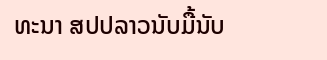ທະນາ ສປປລາວນັບມື້ນັບ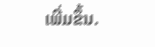ເພີ່ມຂຶ້ນ.